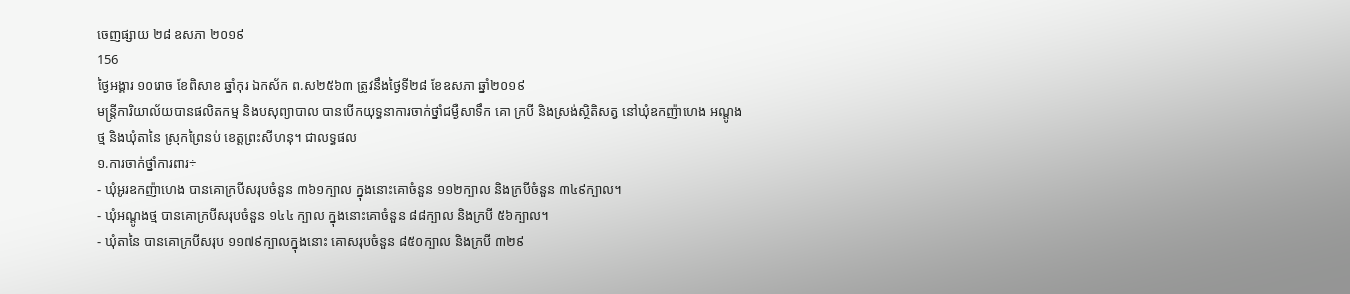ចេញផ្សាយ ២៨ ឧសភា ២០១៩
156
ថ្ងៃអង្គារ ១០រោច ខែពិសាខ ឆ្នាំកុរ ឯកស័ក ព.ស២៥៦៣ ត្រូវនឹងថ្ងៃទី២៨ ខែឧសភា ឆ្នាំ២០១៩
មន្ត្រីការិយាល័យបានផលិតកម្ម និងបសុព្យាបាល បានបើកយុទ្ធនាការចាក់ថ្នាំជម្ងឺសាទឹក គោ ក្របី និងស្រង់ស្ថិតិសត្វ នៅឃុំឧកញ៉ាហេង អណ្តូងថ្ម និងឃុំតានៃ ស្រុកព្រៃនប់ ខេត្តព្រះសីហនុ។ ជាលទ្ធផល
១.ការចាក់ថ្នាំការពារ÷
- ឃុំអូរឧកញ៉ាហេង បានគោក្របីសរុបចំនួន ៣៦១ក្បាល ក្នុងនោះគោចំនួន ១១២ក្បាល និងក្របីចំនួន ៣៤៩ក្បាល។
- ឃុំអណ្តូងថ្ម បានគោក្របីសរុបចំនួន ១៤៤ ក្បាល ក្នុងនោះគោចំនួន ៨៨ក្បាល និងក្របី ៥៦ក្បាល។
- ឃុំតានៃ បានគោក្របីសរុប ១១៧៩ក្បាលក្នុងនោះ គោសរុបចំនួន ៨៥០ក្បាល និងក្របី ៣២៩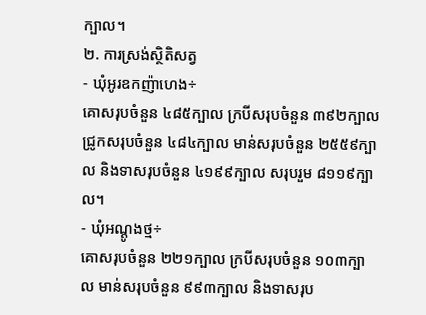ក្បាល។
២. ការស្រង់ស្ថិតិសត្វ
- ឃុំអូរឧកញ៉ាហេង÷
គោសរុបចំនួន ៤៨៥ក្បាល ក្របីសរុបចំនួន ៣៩២ក្បាល ជ្រូកសរុបចំនួន ៤៨៤ក្បាល មាន់សរុបចំនួន ២៥៥៩ក្បាល និងទាសរុបចំនួន ៤១៩៩ក្បាល សរុបរួម ៨១១៩ក្បាល។
- ឃុំអណ្តូងថ្ម÷
គោសរុបចំនួន ២២១ក្បាល ក្របីសរុបចំនួន ១០៣ក្បាល មាន់សរុបចំនួន ៩៩៣ក្បាល និងទាសរុប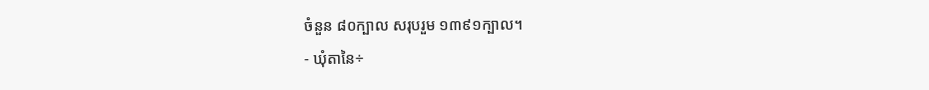ចំនួន ៨០ក្បាល សរុបរួម ១៣៩១ក្បាល។
- ឃុំតានៃ÷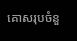គោសរុបចំនួ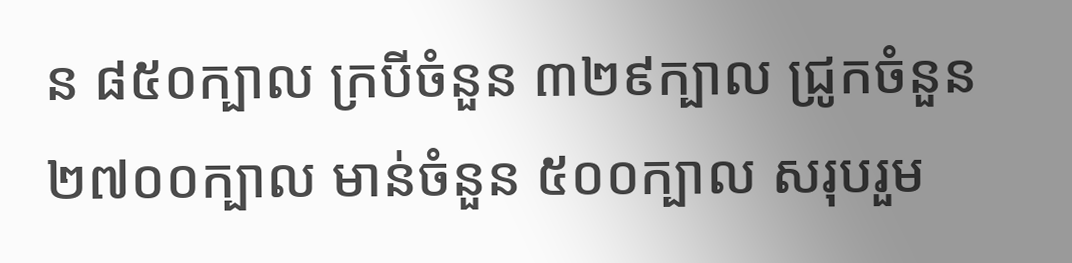ន ៨៥០ក្បាល ក្របីចំនួន ៣២៩ក្បាល ជ្រូកចំនួន ២៧០០ក្បាល មាន់ចំនួន ៥០០ក្បាល សរុបរួម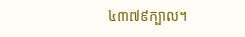៤៣៧៩ក្បាល។